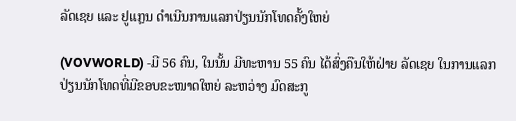ລັດເຊຍ ແລະ ຢູແກຼນ ດຳເນີນການແລກປ່ຽນນັກໂທດຄັ້ງໃຫຍ່

(VOVWORLD) -ມີ 56 ຄົນ, ໃນນັ້ນ ມີທະຫານ 55 ຄົນ ໄດ້ສົ່ງຄືນໃຫ້ຝ່າຍ ລັດເຊຍ ໃນການແລກປ່ຽນນັກໂທດທີ່ມີຂອບຂະໜາດໃຫຍ່ ລະຫວ່າງ ມົດສະກູ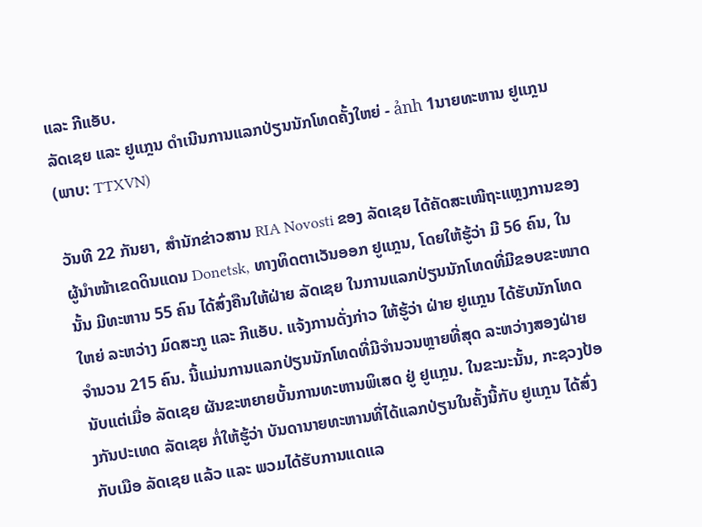ແລະ ກີແອັບ.
ລັດເຊຍ ແລະ ຢູແກຼນ ດຳເນີນການແລກປ່ຽນນັກໂທດຄັ້ງໃຫຍ່ - ảnh 1ນາຍທະຫານ ຢູແກຼນ (ພາບ: TTXVN)

ວັນທີ 22 ກັນຍາ, ສຳນັກຂ່າວສານ RIA Novosti ຂອງ ລັດເຊຍ ໄດ້ຄັດສະເໜີຖະແຫຼງການຂອງຜູ້ນຳໜ້າເຂດດິນແດນ Donetsk, ທາງທິດຕາເວັນອອກ ຢູແກຼນ, ໂດຍໃຫ້ຮູ້ວ່າ ມີ 56 ຄົນ, ໃນນັ້ນ ມີທະຫານ 55 ຄົນ ໄດ້ສົ່ງຄືນໃຫ້ຝ່າຍ ລັດເຊຍ ໃນການແລກປ່ຽນນັກໂທດທີ່ມີຂອບຂະໜາດໃຫຍ່ ລະຫວ່າງ ມົດສະກູ ແລະ ກີແອັບ. ແຈ້ງການດັ່ງກ່າວ ໃຫ້ຮູ້ວ່າ ຝ່າຍ ຢູແກຼນ ໄດ້ຮັບນັກໂທດຈຳນວນ 215 ຄົນ. ນີ້ແມ່ນການແລກປ່ຽນນັກໂທດທີ່ມີຈຳນວນຫຼາຍທີ່ສຸດ ລະຫວ່າງສອງຝ່າຍ ນັບແຕ່ເມື່ອ ລັດເຊຍ ຜັນຂະຫຍາຍບັ້ນການທະຫານພິເສດ ຢູ່ ຢູແກຼນ. ໃນຂະນະນັ້ນ, ກະຊວງປ້ອງກັນປະເທດ ລັດເຊຍ ກໍ່ໃຫ້ຮູ້ວ່າ ບັນດານາຍທະຫານທີ່ໄດ້ແລກປ່ຽນໃນຄັ້ງນີ້ກັບ ຢູແກຼນ ໄດ້ສົ່ງກັບເມືອ ລັດເຊຍ ແລ້ວ ແລະ ພວມໄດ້ຮັບການແດແລ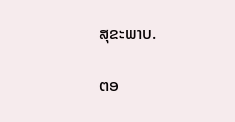ສຸຂະພາບ.


ຕອ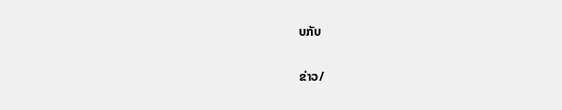ບກັບ

ຂ່າວ/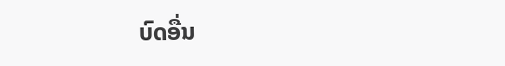ບົດອື່ນ